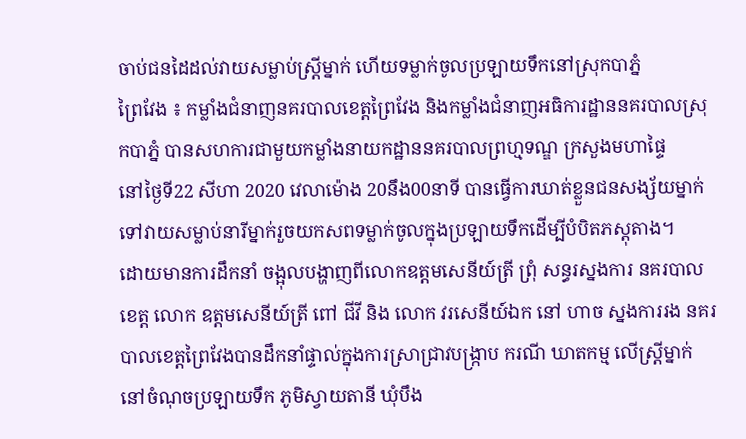ចាប់ជនដៃដល់វាយសម្លាប់ស្រ្តីម្នាក់ ហើយទម្លាក់ចូលប្រឡាយទឹកនៅស្រុកបាភ្នំ
ព្រៃវែង ៖ កម្លាំងជំនាញនគរបាលខេត្តព្រៃវែង និងកម្លាំងជំនាញអធិការដ្ឋាននគរបាលស្រុកបាភ្នំ បានសហការជាមួយកម្លាំងនាយកដ្ឋាននគរបាលព្រហ្មទណ្ឌ ក្រសួងមហាផ្ទៃ
នៅថ្ងៃទី22 សីហា 2020 វេលាម៉ោង 20នឹង00នាទី បានធ្វើការឃាត់ខ្លួនជនសង្ស័យម្នាក់ ទៅវាយសម្លាប់នារីម្នាក់រួចយកសពទម្លាក់ចូលក្នុងប្រឡាយទឹកដើម្បីបំបិតភស្តុតាង។
ដោយមានការដឹកនាំ ចង្អុលបង្ហាញពីលោកឧត្តមសេនីយ៍ត្រី ព្រុំ សន្ធរស្នងការ នគរបាលខេត្ត លោក ឧត្តមសេនីយ៍ត្រី ពៅ ជីវី និង លោក វរសេនីយ៍ឯក នៅ ហាច ស្នងការរង នគរបាលខេត្តព្រៃវែងបានដឹកនាំផ្ទាល់ក្នុងការស្រាជ្រាវបង្រ្កាប ករណី ឃាតកម្ម លេីស្រ្តីម្នាក់នៅចំណុចប្រឡាយទឹក ភូមិស្វាយតានី ឃុំបឹង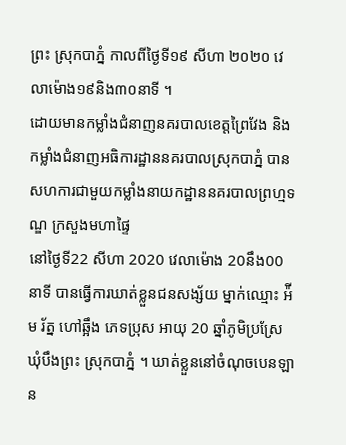ព្រះ ស្រុកបាភ្នំ កាលពីថ្ងៃទី១៩ សីហា ២០២០ វេលាម៉ោង១៩និង៣០នាទី ។
ដោយមានកម្លាំងជំនាញនគរបាលខេត្តព្រៃវែង និងកម្លាំងជំនាញអធិការដ្ឋាននគរបាលស្រុកបាភ្នំ បានសហការជាមួយកម្លាំងនាយកដ្ឋាននគរបាលព្រហ្មទណ្ឌ ក្រសួងមហាផ្ទៃ
នៅថ្ងៃទី22 សីហា 2020 វេលាម៉ោង 20នឹង00នាទី បានធ្វើការឃាត់ខ្លួនជនសង្ស័យ ម្នាក់ឈ្មោះ អ៉ីម រ័ត្ន ហៅឆ្អឹង ភេទប្រុស អាយុ 20 ឆ្នាំភូមិប្រស្រែ ឃុំបឹងព្រះ ស្រុកបាភ្នំ ។ ឃាត់ខ្លួននៅចំណុចបេនឡាន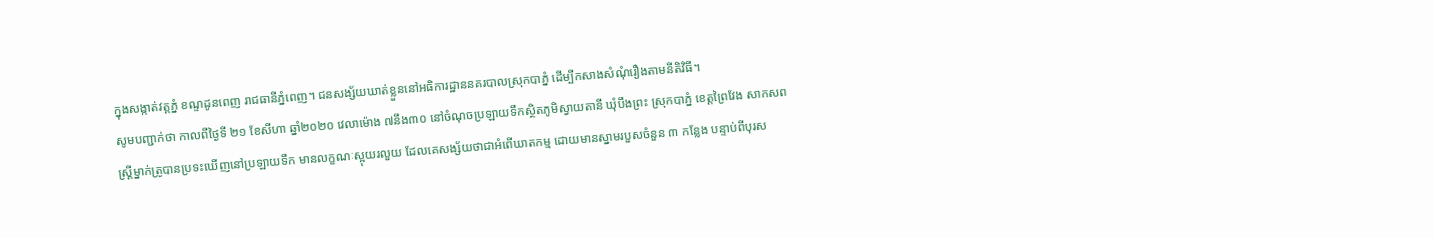ក្នុងសង្កាត់វត្តភ្នំ ខណ្ទដូនពេញ រាជធានីភ្នំពេញ។ ជនសង្ស័យឃាត់ខ្លួននៅអធិការដ្ឋាននគរបាលស្រុកបាភ្នំ ដើម្បីកសាងសំណុំរឿងតាមនីតិវិធី។
សូមបញ្ជាក់ថា កាលពីថ្ងៃទី ២១ ខែសីហា ឆ្នាំ២០២០ វេលាម៉ោង ៧នឹង៣០ នៅចំណុចប្រឡាយទឹកស្ថិតភូមិស្វាយតានី ឃុំបឹងព្រះ ស្រុកបាភ្នំ ខេត្តព្រៃវែង សាកសពស្ត្រីម្នាក់ត្រូបានប្រទះឃើញនៅប្រឡាយទឹក មានលក្ខណៈស្អុយរលួយ ដែលគេសង្ស័យថាជាអំពើឃាតកម្ម ដោយមានស្នាមរបួសចំនួន ៣ កន្លែង បន្ទាប់ពីបុរស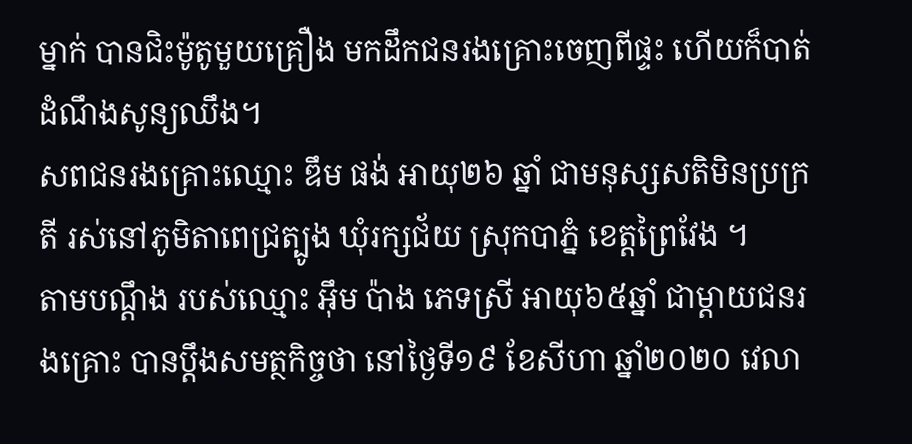ម្នាក់ បានជិះម៉ូតូមួយគ្រឿង មកដឹកជនរងគ្រោះចេញពីផ្ទះ ហើយក៏បាត់ដំណឹងសូន្យឈឹង។
សពជនរងគ្រោះឈ្មោះ ឌឹម ផង់ អាយុ២៦ ឆ្នាំ ជាមនុស្សសតិមិនប្រក្រតី រស់នៅភូមិតាពេជ្រត្បូង ឃុំរក្សជ័យ ស្រុកបាភ្នំ ខេត្តព្រៃវែង ។
តាមបណ្ដឹង របស់ឈ្មោះ អ៊ឹម ប៉ាង ភេទស្រី អាយុ៦៥ឆ្នាំ ជាម្ដាយជនរងគ្រោះ បានប្ដឹងសមត្ថកិច្ចថា នៅថ្ងៃទី១៩ ខែសីហា ឆ្នាំ២០២០ វេលា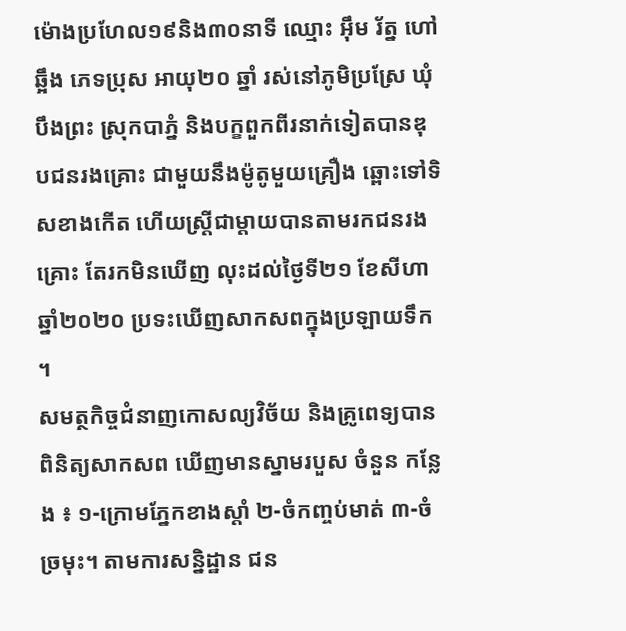ម៉ោងប្រហែល១៩និង៣០នាទី ឈ្មោះ អ៊ឹម រ័ត្ន ហៅឆ្អឹង ភេទប្រុស អាយុ២០ ឆ្នាំ រស់នៅភូមិប្រស្រែ ឃុំបឹងព្រះ ស្រុកបាភ្នំ និងបក្ខពួកពីរនាក់ទៀតបានឌុបជនរងគ្រោះ ជាមួយនឹងម៉ូតូមួយគ្រឿង ឆ្ពោះទៅទិសខាងកើត ហើយស្ត្រីជាម្តាយបានតាមរកជនរងគ្រោះ តែរកមិនឃើញ លុះដល់ថ្ងៃទី២១ ខែសីហា ឆ្នាំ២០២០ ប្រទះឃើញសាកសពក្នុងប្រឡាយទឹក ។
សមត្ថកិច្ចជំនាញកោសល្យវិច័យ និងគ្រូពេទ្យបានពិនិត្យសាកសព ឃើញមានស្នាមរបួស ចំនួន កន្លែង ៖ ១-ក្រោមភ្នែកខាងស្ដាំ ២-ចំកញ្ចប់មាត់ ៣-ចំច្រមុះ។ តាមការសន្និដ្ឋាន ជន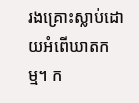រងគ្រោះស្លាប់ដោយអំពើឃាតកម្ម។ ក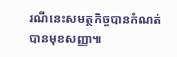រណីនេះសមត្ថកិច្ចបានកំណត់បានមុខសញ្ញា៕